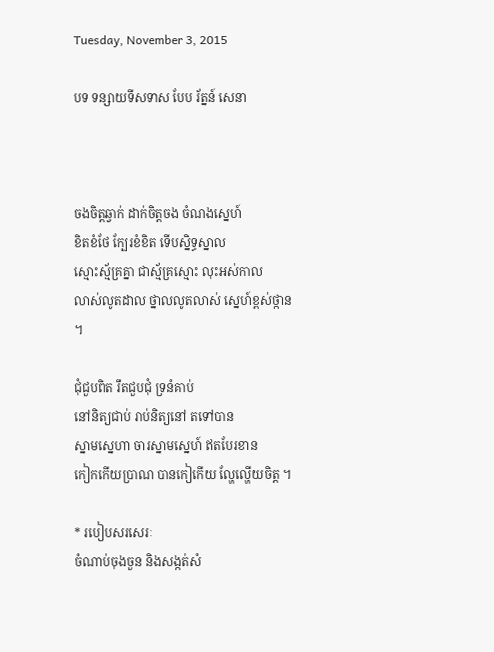Tuesday, November 3, 2015

បទ ទន្សាយទីសទាស បែប រ័ត្នន៍ សេនា



ចងចិត្តឆ្វាក់ ដាក់ចិត្តចង ចំណងស្នេហ៍
ខិតខំថែ ក្បែរខំខិត ទើបស្និទ្ធស្នាល
ស្មោះស្ម័គ្រគ្នា ជាស្ម័គ្រស្មោះ លុះអស់កាល
លាស់លូតដាល ថ្នាលលូតលាស់ ស្នេហ៍ខ្ពស់ថ្កាន ។

ជុំជួបពិត រឹតជួបជុំ ទ្រនំគាប់
នៅនិត្យជាប់ រាប់និត្យនៅ តទៅបាន
ស្នាមស្នេហា ចារស្នាមស្នេហ៍ ឥតបែរខាន
កៀកកើយប្រាណ បានកៀកើយ ល្ហែល្ហើយចិត្ត ។

* របៀបសរសេរៈ
ចំណាប់ចុងចួន និងសង្កត់សំ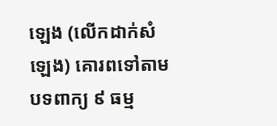ឡេង (លើកដាក់សំឡេង) គោរពទៅតាមបទពាក្យ ៩ ធម្ម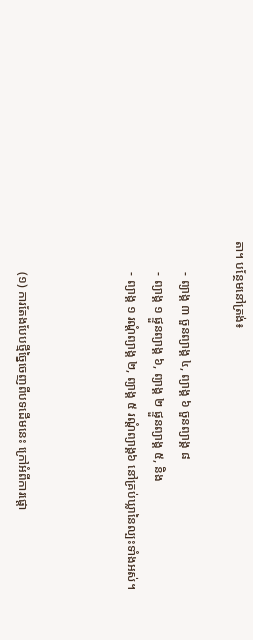តា។ បន្ថែមនៅត្រង់៖

          - ព្យាង្គ ៣ ចួនព្យាង្គ ៤, ព្យាង្គ ៦ ចួនព្យាង្គ ៨
          - ព្យាង្គ ១ ផ្ទួនព្យាង្គ ៦, ព្យាង្គ ២ ផ្ទួនព្យាង្គ ៥, និង
          - ព្យាង្គ ១ រណ្ដំព្យាង្គ ២, ព្យាង្គ ៥ រណ្ដំព្យាង្គ៦ នៅគ្រប់ឃ្លានៃល្បះទាំងអស់។



          (១) ការតែងបែបថ្មីច្នៃចេញពីបទដើមនេះ ក្រៅអំពីការផ្ដោ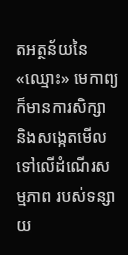តអត្ថន័យនៃ«ឈ្មោះ» មេកាព្យ ក៏មានការសិក្សា និងសង្កេតមើលទៅលើដំណើរសម្មភាព របស់ទន្សាយ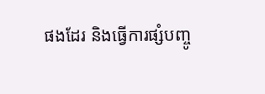ផងដែរ និងធ្វើការផ្សំបញ្ចូ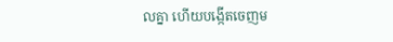លគ្នា ហើយបង្កើតចេញម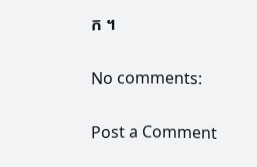ក ។

No comments:

Post a Comment